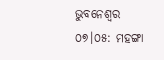ଭୁବନେଶ୍ୱର ୦୭।୦୫: ମହଙ୍ଗା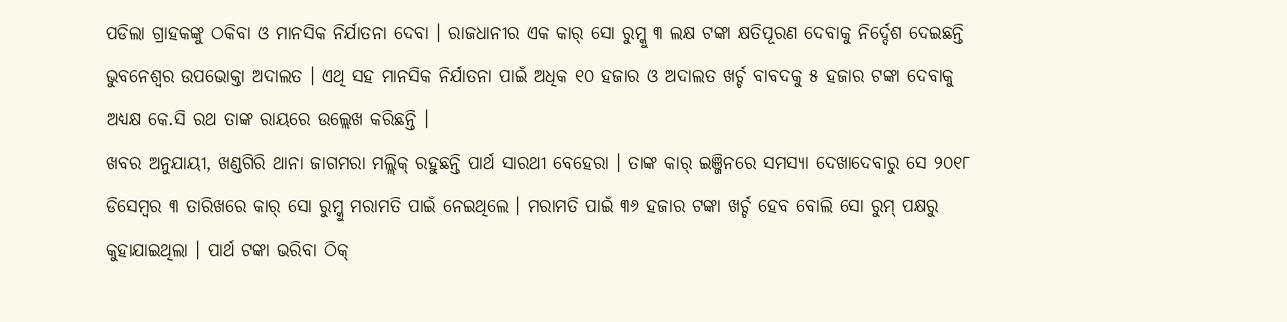ପଡିଲା ଗ୍ରାହକଙ୍କୁ ଠକିବା ଓ ମାନସିକ ନିର୍ଯାତନା ଦେବା । ରାଜଧାନୀର ଏକ କାର୍ ସୋ ରୁମ୍କୁ ୩ ଲକ୍ଷ ଟଙ୍କା କ୍ଷତିପୂରଣ ଦେବାକୁ ନିର୍ଦ୍ଦେଶ ଦେଇଛନ୍ତି ଭୁବନେଶ୍ୱର ଉପଭୋକ୍ତା ଅଦାଲତ । ଏଥି ସହ ମାନସିକ ନିର୍ଯାତନା ପାଇଁ ଅଧିକ ୧୦ ହଜାର ଓ ଅଦାଲତ ଖର୍ଚ୍ଚ ବାବଦକୁ ୫ ହଜାର ଟଙ୍କା ଦେବାକୁ ଅଧ୍ୟକ୍ଷ କେ.ସି ରଥ ତାଙ୍କ ରାୟରେ ଉଲ୍ଲେଖ କରିଛନ୍ତି ।
ଖବର ଅନୁଯାୟୀ, ଖଣ୍ଡଗିରି ଥାନା ଜାଗମରା ମଲ୍ଲିକ୍ ରହୁଛନ୍ତି ପାର୍ଥ ସାରଥୀ ବେହେରା । ତାଙ୍କ କାର୍ ଇଞ୍ଜିନରେ ସମସ୍ୟା ଦେଖାଦେବାରୁ ସେ ୨୦୧୮ ଡିସେମ୍ବର ୩ ତାରିଖରେ କାର୍ ସୋ ରୁମ୍କୁ ମରାମତି ପାଇଁ ନେଇଥିଲେ । ମରାମତି ପାଇଁ ୩୬ ହଜାର ଟଙ୍କା ଖର୍ଚ୍ଚ ହେବ ବୋଲି ସୋ ରୁମ୍ ପକ୍ଷରୁ କୁହାଯାଇଥିଲା । ପାର୍ଥ ଟଙ୍କା ଭରିବା ଠିକ୍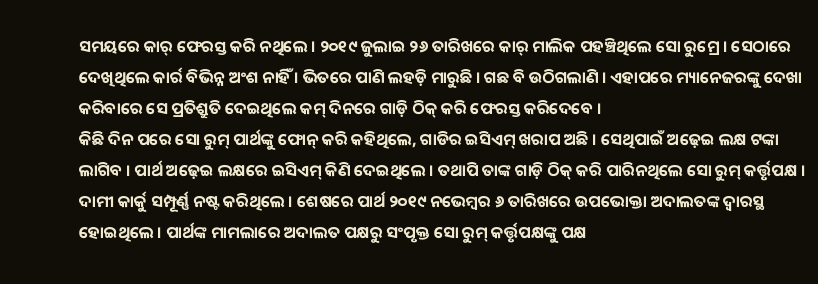ସମୟରେ କାର୍ ଫେରସ୍ତ କରି ନଥିଲେ । ୨୦୧୯ ଜୁଲାଇ ୨୬ ତାରିଖରେ କାର୍ ମାଲିକ ପହଞ୍ଚିଥିଲେ ସୋ ରୁମ୍ରେ । ସେଠାରେ ଦେଖିଥିଲେ କାର୍ର ବିଭିନ୍ନ ଅଂଶ ନାହିଁ । ଭିତରେ ପାଣି ଲହଡ଼ି ମାରୁଛି । ଗଛ ବି ଉଠିଗଲାଣି । ଏହାପରେ ମ୍ୟାନେଜରଙ୍କୁ ଦେଖା କରିବାରେ ସେ ପ୍ରତିଶ୍ରୁତି ଦେଇଥିଲେ କମ୍ ଦିନରେ ଗାଡ଼ି ଠିକ୍ କରି ଫେରସ୍ତ କରିଦେବେ ।
କିଛି ଦିନ ପରେ ସୋ ରୁମ୍ ପାର୍ଥଙ୍କୁ ଫୋନ୍ କରି କହିଥିଲେ, ଗାଡିର ଇସିଏମ୍ ଖରାପ ଅଛି । ସେଥିପାଇଁ ଅଢ଼େଇ ଲକ୍ଷ ଟଙ୍କା ଲାଗିବ । ପାର୍ଥ ଅଢ଼େଇ ଲକ୍ଷରେ ଇସିଏମ୍ କିଣି ଦେଇଥିଲେ । ତଥାପି ତାଙ୍କ ଗାଡ଼ି ଠିକ୍ କରି ପାରିନଥିଲେ ସୋ ରୁମ୍ କର୍ତ୍ତୃପକ୍ଷ । ଦାମୀ କାର୍କୁ ସମ୍ପୂର୍ଣ୍ଣ ନଷ୍ଟ କରିଥିଲେ । ଶେଷରେ ପାର୍ଥ ୨୦୧୯ ନଭେମ୍ବର ୬ ତାରିଖରେ ଉପଭୋକ୍ତା ଅଦାଲତଙ୍କ ଦ୍ୱାରସ୍ଥ ହୋଇଥିଲେ । ପାର୍ଥଙ୍କ ମାମଲାରେ ଅଦାଲତ ପକ୍ଷରୁ ସଂପୃକ୍ତ ସୋ ରୁମ୍ କର୍ତ୍ତୃପକ୍ଷଙ୍କୁ ପକ୍ଷ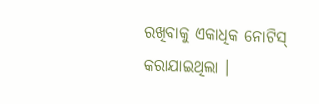ରଖିବାକୁ ଏକାଧିକ ନୋଟିସ୍ କରାଯାଇଥିଲା ।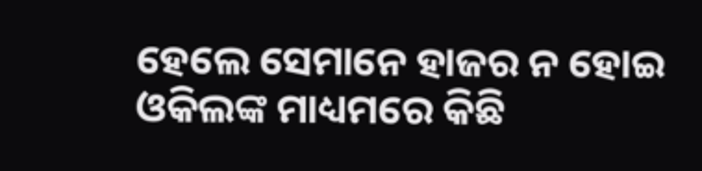ହେଲେ ସେମାନେ ହାଜର ନ ହୋଇ ଓକିଲଙ୍କ ମାଧ୍ୟମରେ କିଛି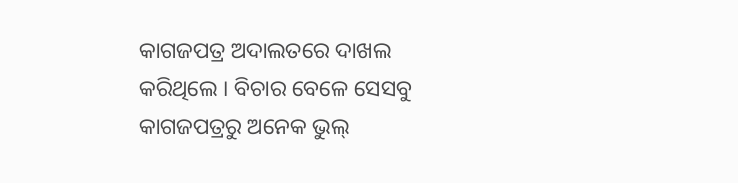କାଗଜପତ୍ର ଅଦାଲତରେ ଦାଖଲ କରିଥିଲେ । ବିଚାର ବେଳେ ସେସବୁ କାଗଜପତ୍ରରୁ ଅନେକ ଭୁଲ୍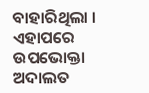ବାହାରିଥିଲା । ଏହାପରେ ଉପଭୋକ୍ତା ଅଦାଲତ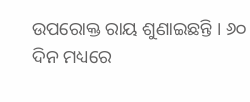ଉପରୋକ୍ତ ରାୟ ଶୁଣାଇଛନ୍ତି । ୬୦ ଦିନ ମଧ୍ୟରେ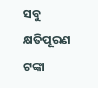ସବୁ କ୍ଷତିପୂରଣ ଟଙ୍କା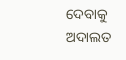ଦେବାକୁ ଅଦାଲତ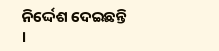ନିର୍ଦ୍ଦେଶ ଦେଇଛନ୍ତି ।